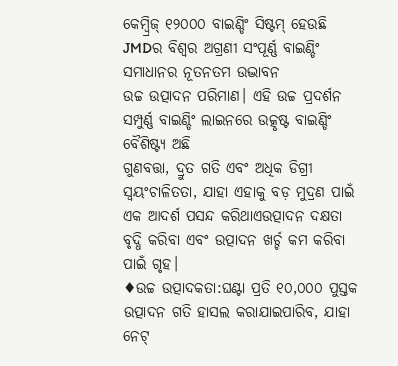କେମ୍ବ୍ରିଜ୍ ୧୨୦୦୦ ବାଇଣ୍ଡିଂ ସିଷ୍ଟମ୍ ହେଉଛି JMDର ବିଶ୍ୱର ଅଗ୍ରଣୀ ସଂପୂର୍ଣ୍ଣ ବାଇଣ୍ଡିଂ ସମାଧାନର ନୂତନତମ ଉଦ୍ଭାବନ
ଉଚ୍ଚ ଉତ୍ପାଦନ ପରିମାଣ। ଏହି ଉଚ୍ଚ ପ୍ରଦର୍ଶନ ସମ୍ପୁର୍ଣ୍ଣ ବାଇଣ୍ଡିଂ ଲାଇନରେ ଉତ୍କୃଷ୍ଟ ବାଇଣ୍ଡିଂ ବୈଶିଷ୍ଟ୍ୟ ଅଛି
ଗୁଣବତ୍ତା, ଦ୍ରୁତ ଗତି ଏବଂ ଅଧିକ ଡିଗ୍ରୀ ସ୍ୱୟଂଚାଳିତତା, ଯାହା ଏହାକୁ ବଡ଼ ମୁଦ୍ରଣ ପାଇଁ ଏକ ଆଦର୍ଶ ପସନ୍ଦ କରିଥାଏଉତ୍ପାଦନ ଦକ୍ଷତା ବୃଦ୍ଧି କରିବା ଏବଂ ଉତ୍ପାଦନ ଖର୍ଚ୍ଚ କମ କରିବା ପାଇଁ ଗୃହ।
♦ଉଚ୍ଚ ଉତ୍ପାଦକତା:ଘଣ୍ଟା ପ୍ରତି ୧୦,୦୦୦ ପୁସ୍ତକ ଉତ୍ପାଦନ ଗତି ହାସଲ କରାଯାଇପାରିବ, ଯାହା ନେଟ୍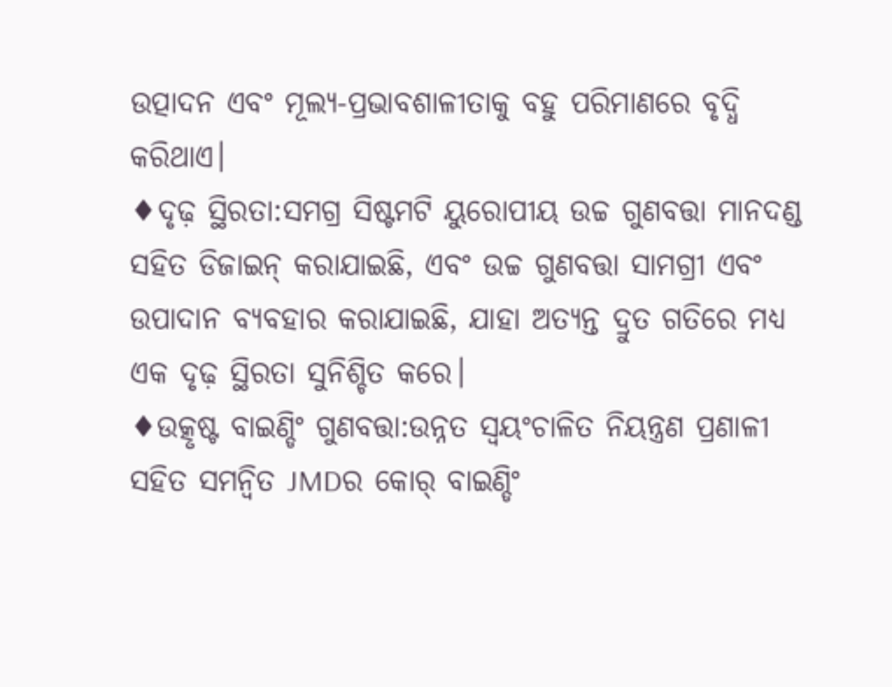ଉତ୍ପାଦନ ଏବଂ ମୂଲ୍ୟ-ପ୍ରଭାବଶାଳୀତାକୁ ବହୁ ପରିମାଣରେ ବୃଦ୍ଧି କରିଥାଏ।
♦ଦୃଢ଼ ସ୍ଥିରତା:ସମଗ୍ର ସିଷ୍ଟମଟି ୟୁରୋପୀୟ ଉଚ୍ଚ ଗୁଣବତ୍ତା ମାନଦଣ୍ଡ ସହିତ ଡିଜାଇନ୍ କରାଯାଇଛି, ଏବଂ ଉଚ୍ଚ ଗୁଣବତ୍ତା ସାମଗ୍ରୀ ଏବଂ ଉପାଦାନ ବ୍ୟବହାର କରାଯାଇଛି, ଯାହା ଅତ୍ୟନ୍ତ ଦ୍ରୁତ ଗତିରେ ମଧ୍ୟ ଏକ ଦୃଢ଼ ସ୍ଥିରତା ସୁନିଶ୍ଚିତ କରେ।
♦ଉତ୍କୃଷ୍ଟ ବାଇଣ୍ଡିଂ ଗୁଣବତ୍ତା:ଉନ୍ନତ ସ୍ୱୟଂଚାଳିତ ନିୟନ୍ତ୍ରଣ ପ୍ରଣାଳୀ ସହିତ ସମନ୍ୱିତ JMDର କୋର୍ ବାଇଣ୍ଡିଂ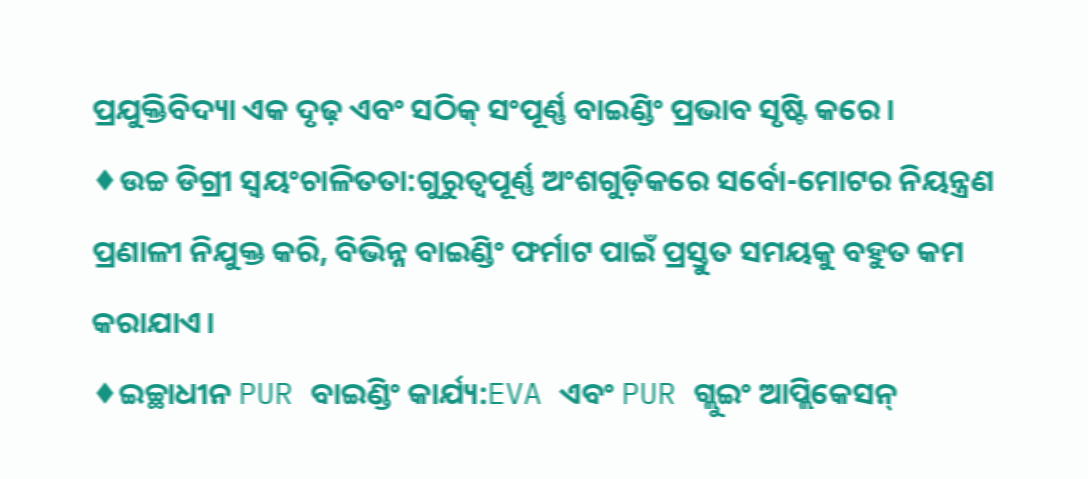ପ୍ରଯୁକ୍ତିବିଦ୍ୟା ଏକ ଦୃଢ଼ ଏବଂ ସଠିକ୍ ସଂପୂର୍ଣ୍ଣ ବାଇଣ୍ଡିଂ ପ୍ରଭାବ ସୃଷ୍ଟି କରେ।
♦ଉଚ୍ଚ ଡିଗ୍ରୀ ସ୍ୱୟଂଚାଳିତତା:ଗୁରୁତ୍ୱପୂର୍ଣ୍ଣ ଅଂଶଗୁଡ଼ିକରେ ସର୍ବୋ-ମୋଟର ନିୟନ୍ତ୍ରଣ ପ୍ରଣାଳୀ ନିଯୁକ୍ତ କରି, ବିଭିନ୍ନ ବାଇଣ୍ଡିଂ ଫର୍ମାଟ ପାଇଁ ପ୍ରସ୍ତୁତ ସମୟକୁ ବହୁତ କମ କରାଯାଏ।
♦ଇଚ୍ଛାଧୀନ PUR ବାଇଣ୍ଡିଂ କାର୍ଯ୍ୟ:EVA ଏବଂ PUR ଗ୍ଲୁଇଂ ଆପ୍ଲିକେସନ୍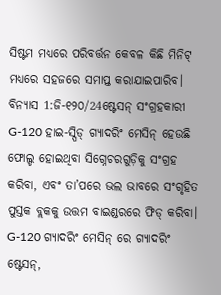ସିଷ୍ଟମ ମଧ୍ୟରେ ପରିବର୍ତ୍ତନ କେବଳ କିଛି ମିନିଟ୍ ମଧ୍ୟରେ ସହଜରେ ସମାପ୍ତ କରାଯାଇପାରିବ।
ବିନ୍ୟାସ 1:ଜି-୧୨୦/24ଷ୍ଟେସନ୍ ସଂଗ୍ରହକାରୀ
G-120 ହାଇ-ସ୍ପିଡ୍ ଗ୍ୟାଦରିଂ ମେସିନ୍ ହେଉଛି ଫୋଲ୍ଡ ହୋଇଥିବା ସିଗ୍ନେଚରଗୁଡ଼ିକୁ ସଂଗ୍ରହ କରିବା, ଏବଂ ତା’ପରେ ଭଲ ଭାବରେ ସଂଗୃହିତ ପୁସ୍ତକ ବ୍ଲକକୁ ଉତ୍ତମ ବାଇଣ୍ଡରରେ ଫିଡ୍ କରିବା। G-120 ଗ୍ୟାଦରିଂ ମେସିନ୍ ରେ ଗ୍ୟାଦରିଂ ଷ୍ଟେସନ୍,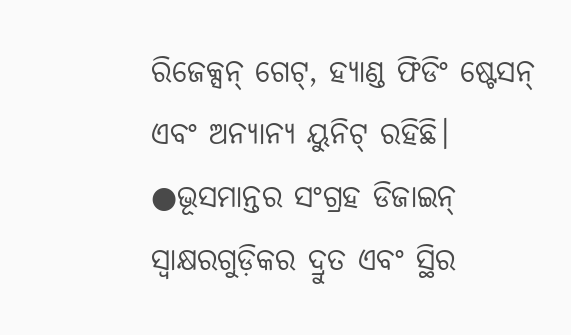ରିଜେକ୍ସନ୍ ଗେଟ୍, ହ୍ୟାଣ୍ଡ ଫିଡିଂ ଷ୍ଟେସନ୍ ଏବଂ ଅନ୍ୟାନ୍ୟ ୟୁନିଟ୍ ରହିଛି।
●ଭୂସମାନ୍ତର ସଂଗ୍ରହ ଡିଜାଇନ୍ ସ୍ୱାକ୍ଷରଗୁଡ଼ିକର ଦ୍ରୁତ ଏବଂ ସ୍ଥିର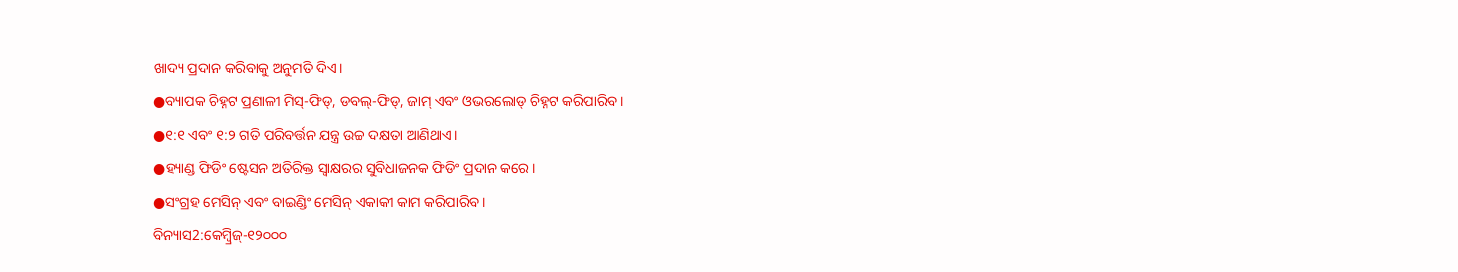ଖାଦ୍ୟ ପ୍ରଦାନ କରିବାକୁ ଅନୁମତି ଦିଏ।
●ବ୍ୟାପକ ଚିହ୍ନଟ ପ୍ରଣାଳୀ ମିସ୍-ଫିଡ୍, ଡବଲ୍-ଫିଡ୍, ଜାମ୍ ଏବଂ ଓଭରଲୋଡ୍ ଚିହ୍ନଟ କରିପାରିବ।
●୧:୧ ଏବଂ ୧:୨ ଗତି ପରିବର୍ତ୍ତନ ଯନ୍ତ୍ର ଉଚ୍ଚ ଦକ୍ଷତା ଆଣିଥାଏ।
●ହ୍ୟାଣ୍ଡ ଫିଡିଂ ଷ୍ଟେସନ ଅତିରିକ୍ତ ସ୍ୱାକ୍ଷରର ସୁବିଧାଜନକ ଫିଡିଂ ପ୍ରଦାନ କରେ।
●ସଂଗ୍ରହ ମେସିନ୍ ଏବଂ ବାଇଣ୍ଡିଂ ମେସିନ୍ ଏକାକୀ କାମ କରିପାରିବ।
ବିନ୍ୟାସ2:କେମ୍ବ୍ରିଜ୍-୧୨୦୦୦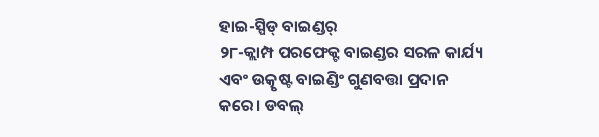ହାଇ-ସ୍ପିଡ୍ ବାଇଣ୍ଡର୍
୨୮-କ୍ଲାମ୍ପ ପରଫେକ୍ଟ ବାଇଣ୍ଡର ସରଳ କାର୍ଯ୍ୟ ଏବଂ ଉତ୍କୃଷ୍ଟ ବାଇଣ୍ଡିଂ ଗୁଣବତ୍ତା ପ୍ରଦାନ କରେ। ଡବଲ୍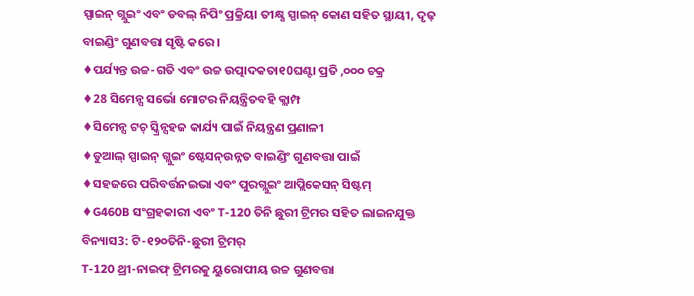ସ୍ପାଇନ୍ ଗ୍ଲୁଇଂ ଏବଂ ଡବଲ୍ ନିପିଂ ପ୍ରକ୍ରିୟା ତୀକ୍ଷ୍ଣ ସ୍ପାଇନ୍ କୋଣ ସହିତ ସ୍ଥାୟୀ, ଦୃଢ଼ ବାଇଣ୍ଡିଂ ଗୁଣବତ୍ତା ସୃଷ୍ଟି କରେ।
♦ପର୍ଯ୍ୟନ୍ତ ଉଚ୍ଚ-ଗତି ଏବଂ ଉଚ୍ଚ ଉତ୍ପାଦକତା୧0ଘଣ୍ଟା ପ୍ରତି ,୦୦୦ ଚକ୍ର
♦28 ସିମେନ୍ସ ସର୍ଭୋ ମୋଟର ନିୟନ୍ତ୍ରିତବହି କ୍ଲାମ୍ପ
♦ସିମେନ୍ସ ଟଚ୍ ସ୍କ୍ରିନ୍ସହଜ କାର୍ଯ୍ୟ ପାଇଁ ନିୟନ୍ତ୍ରଣ ପ୍ରଣାଳୀ
♦ଡୁଆଲ୍ ସ୍ପାଇନ୍ ଗ୍ଲୁଇଂ ଷ୍ଟେସନ୍ଉନ୍ନତ ବାଇଣ୍ଡିଂ ଗୁଣବତ୍ତା ପାଇଁ
♦ସହଜରେ ପରିବର୍ତ୍ତନଇଭା ଏବଂ ପୁରଗ୍ଲୁଇଂ ଆପ୍ଲିକେସନ୍ ସିଷ୍ଟମ୍
♦G460B ସଂଗ୍ରହକାରୀ ଏବଂ T-120 ତିନି ଛୁରୀ ଟ୍ରିମର ସହିତ ଲାଇନଯୁକ୍ତ
ବିନ୍ୟାସ3: ଟି-୧୨୦ତିନି-ଛୁରୀ ଟ୍ରିମର୍
T-120 ଥ୍ରୀ-ନାଇଫ୍ ଟ୍ରିମରକୁ ୟୁରୋପୀୟ ଉଚ୍ଚ ଗୁଣବତ୍ତା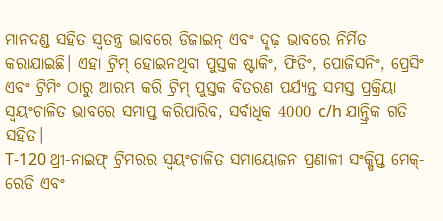ମାନଦଣ୍ଡ ସହିତ ସ୍ୱତନ୍ତ୍ର ଭାବରେ ଡିଜାଇନ୍ ଏବଂ ଦୃଢ଼ ଭାବରେ ନିର୍ମିତ କରାଯାଇଛି। ଏହା ଟ୍ରିମ୍ ହୋଇନଥିବା ପୁସ୍ତକ ଷ୍ଟାକିଂ, ଫିଡିଂ, ପୋଜିସନିଂ, ପ୍ରେସିଂ ଏବଂ ଟ୍ରିମିଂ ଠାରୁ ଆରମ୍ଭ କରି ଟ୍ରିମ୍ ପୁସ୍ତକ ବିତରଣ ପର୍ଯ୍ୟନ୍ତ ସମସ୍ତ ପ୍ରକ୍ରିୟା ସ୍ୱୟଂଚାଳିତ ଭାବରେ ସମାପ୍ତ କରିପାରିବ, ସର୍ବାଧିକ 4000 c/h ଯାନ୍ତ୍ରିକ ଗତି ସହିତ।
T-120 ଥ୍ରୀ-ନାଇଫ୍ ଟ୍ରିମରର ସ୍ୱୟଂଚାଳିତ ସମାୟୋଜନ ପ୍ରଣାଳୀ ସଂକ୍ଷିପ୍ତ ମେକ୍-ରେଡି ଏବଂ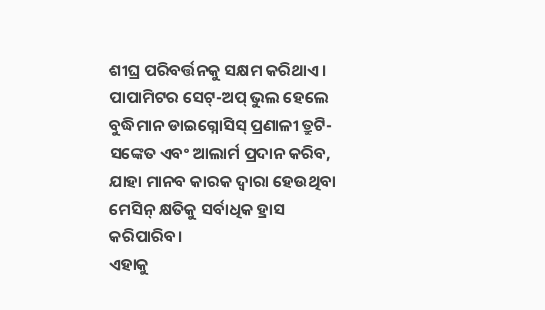ଶୀଘ୍ର ପରିବର୍ତ୍ତନକୁ ସକ୍ଷମ କରିଥାଏ। ପାପାମିଟର ସେଟ୍-ଅପ୍ ଭୁଲ ହେଲେ ବୁଦ୍ଧିମାନ ଡାଇଗ୍ନୋସିସ୍ ପ୍ରଣାଳୀ ତ୍ରୁଟି-ସଙ୍କେତ ଏବଂ ଆଲାର୍ମ ପ୍ରଦାନ କରିବ, ଯାହା ମାନବ କାରକ ଦ୍ୱାରା ହେଉଥିବା ମେସିନ୍ କ୍ଷତିକୁ ସର୍ବାଧିକ ହ୍ରାସ କରିପାରିବ।
ଏହାକୁ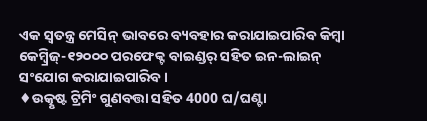ଏକ ସ୍ୱତନ୍ତ୍ର ମେସିନ୍ ଭାବରେ ବ୍ୟବହାର କରାଯାଇପାରିବ କିମ୍ବା କେମ୍ବ୍ରିଜ୍-୧୨୦୦୦ ପରଫେକ୍ଟ ବାଇଣ୍ଡର୍ ସହିତ ଇନ-ଲାଇନ୍ ସଂଯୋଗ କରାଯାଇପାରିବ।
♦ଉତ୍କୃଷ୍ଟ ଟ୍ରିମିଂ ଗୁଣବତ୍ତା ସହିତ 4000 ଘ/ଘଣ୍ଟା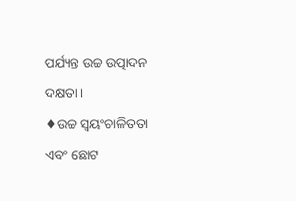ପର୍ଯ୍ୟନ୍ତ ଉଚ୍ଚ ଉତ୍ପାଦନ ଦକ୍ଷତା।
♦ଉଚ୍ଚ ସ୍ୱୟଂଚାଳିତତା ଏବଂ ଛୋଟ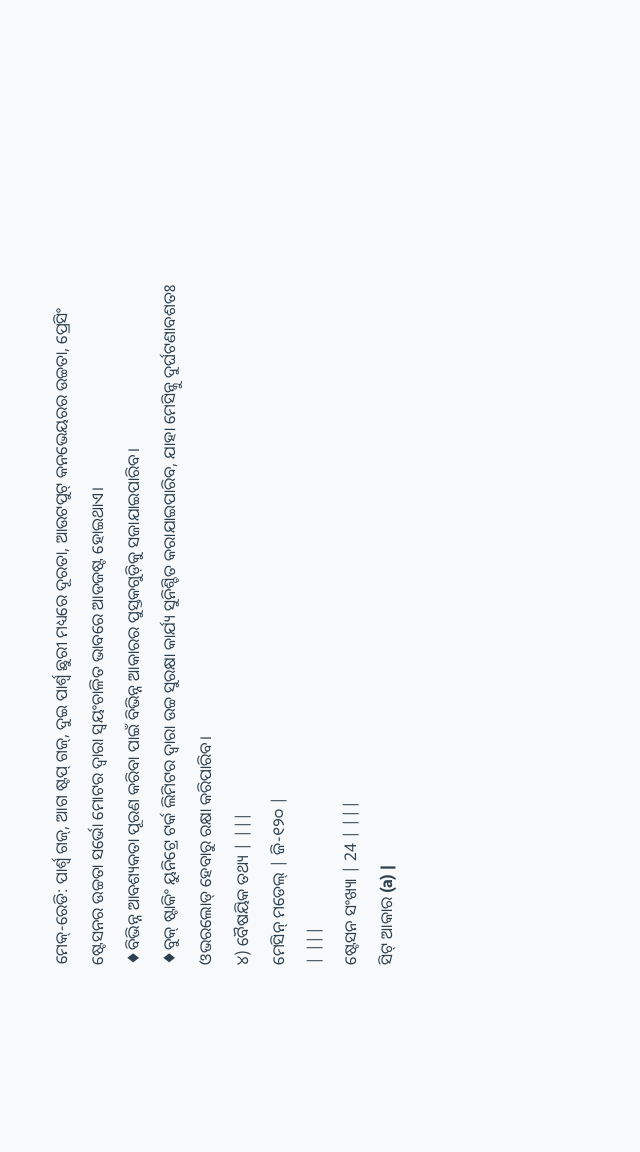ମେକ୍-ରେଡି: ପାର୍ଶ୍ଵ ଗଜ୍, ଆଗ ଷ୍ଟପ୍ ଗଜ୍, ଦୁଇ ପାର୍ଶ୍ଵ ଛୁରୀ ମଧ୍ୟରେ ଦୂରତା, ଆଉଟପୁଟ୍ କନଭେୟରର ଉଚ୍ଚତା, ପ୍ରେସିଂ ଷ୍ଟେସନର ଉଚ୍ଚତା ସର୍ଭୋ ମୋଟର ଦ୍ୱାରା ସ୍ୱୟଂଚାଳିତ ଭାବରେ ଆଡଜଷ୍ଟ ହୋଇଥାଏ।
♦ବିଭିନ୍ନ ଆବଶ୍ୟକତା ପୂରଣ କରିବା ପାଇଁ ବିଭିନ୍ନ ଆକାରର ପୁସ୍ତକଗୁଡ଼ିକୁ ସଜାଯାଇପାରିବ।
♦ବୁକ୍ ଷ୍ଟାକିଂ ୟୁନିଟ୍ରେ ଟର୍କ ଲିମିଟର ଦ୍ୱାରା ଉଚ୍ଚ ସୁରକ୍ଷା କାର୍ଯ୍ୟ ସୁନିଶ୍ଚିତ କରାଯାଇପାରିବ, ଯାହା ମେସିନ୍କୁ ଦୁର୍ଘଟଣାବଶତଃ ଓଭରଲୋଡ୍ ହେବାରୁ ରକ୍ଷା କରିପାରିବ।
୪) ବୈଷୟିକ ତଥ୍ୟ | |||
ମେସିନ୍ ମଡେଲ୍ | ଜି-୧୨୦ |
| |||
ଷ୍ଟେସନ ସଂଖ୍ୟା | 24 | |||
ସିଟ୍ ଆକାର (a) |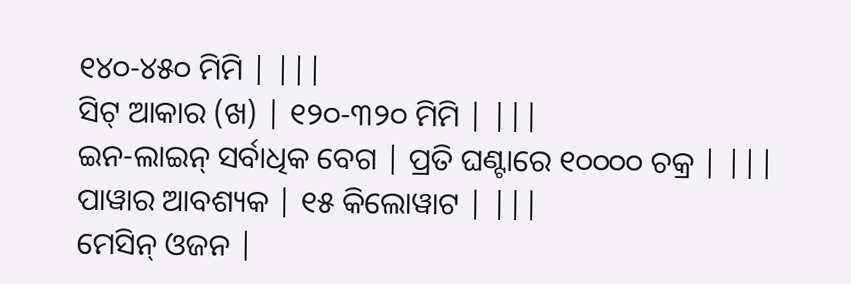୧୪୦-୪୫୦ ମିମି | |||
ସିଟ୍ ଆକାର (ଖ) | ୧୨୦-୩୨୦ ମିମି | |||
ଇନ-ଲାଇନ୍ ସର୍ବାଧିକ ବେଗ | ପ୍ରତି ଘଣ୍ଟାରେ ୧୦୦୦୦ ଚକ୍ର | |||
ପାୱାର ଆବଶ୍ୟକ | ୧୫ କିଲୋୱାଟ | |||
ମେସିନ୍ ଓଜନ |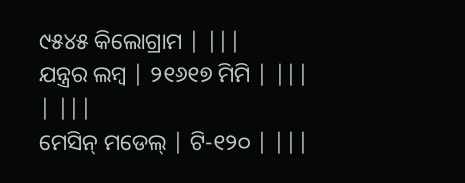୯୫୪୫ କିଲୋଗ୍ରାମ | |||
ଯନ୍ତ୍ରର ଲମ୍ବ | ୨୧୬୧୭ ମିମି | |||
| |||
ମେସିନ୍ ମଡେଲ୍ | ଟି-୧୨୦ | |||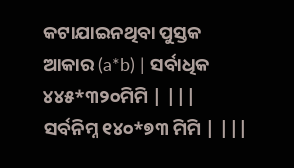କଟାଯାଇନଥିବା ପୁସ୍ତକ ଆକାର (a*b) | ସର୍ବାଧିକ ୪୪୫*୩୨୦ମିମି | |||
ସର୍ବନିମ୍ନ ୧୪୦*୭୩ ମିମି | |||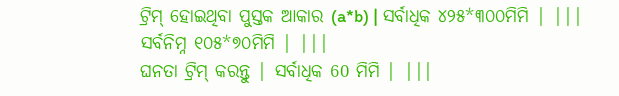ଟ୍ରିମ୍ ହୋଇଥିବା ପୁସ୍ତକ ଆକାର (a*b) | ସର୍ବାଧିକ ୪୨୫*୩୦୦ମିମି | |||
ସର୍ବନିମ୍ନ ୧୦୫*୭୦ମିମି | |||
ଘନତା ଟ୍ରିମ୍ କରନ୍ତୁ | ସର୍ବାଧିକ 60 ମିମି | |||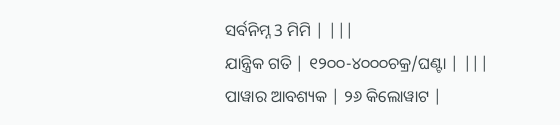ସର୍ବନିମ୍ନ 3 ମିମି | |||
ଯାନ୍ତ୍ରିକ ଗତି | ୧୨୦୦-୪୦୦୦ଚକ୍ର/ଘଣ୍ଟା | |||
ପାୱାର ଆବଶ୍ୟକ | ୨୬ କିଲୋୱାଟ |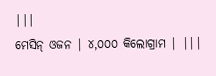|||
ମେସିନ୍ ଓଜନ | ୪,୦୦୦ କିଲୋଗ୍ରାମ | |||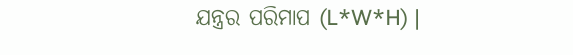ଯନ୍ତ୍ରର ପରିମାପ (L*W*H) |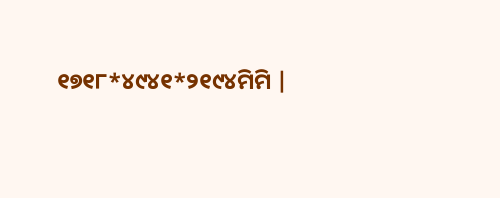୧୭୧୮*୪୯୪୧*୨୧୯୪ମିମି |